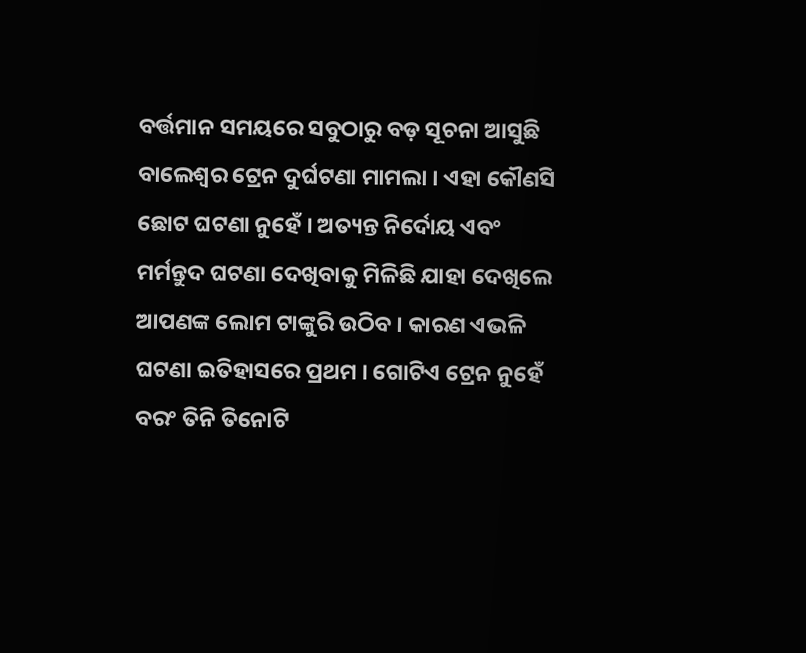ବର୍ତ୍ତମାନ ସମୟରେ ସବୁଠାରୁ ବଡ଼ ସୂଚନା ଆସୁଛି ବାଲେଶ୍ୱର ଟ୍ରେନ ଦୁର୍ଘଟଣା ମାମଲା । ଏହା କୌଣସି ଛୋଟ ଘଟଣା ନୁହେଁ । ଅତ୍ୟନ୍ତ ନିର୍ଦୋୟ ଏବଂ ମର୍ମନ୍ତୁଦ ଘଟଣା ଦେଖିବାକୁ ମିଳିଛି ଯାହା ଦେଖିଲେ ଆପଣଙ୍କ ଲୋମ ଟାଙ୍କୁରି ଉଠିବ । କାରଣ ଏଭଳି ଘଟଣା ଇତିହାସରେ ପ୍ରଥମ । ଗୋଟିଏ ଟ୍ରେନ ନୁହେଁ ବରଂ ତିନି ତିନୋଟି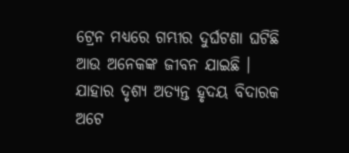ଟ୍ରେନ ମଧ୍ୟରେ ଗମ୍ଭୀର ଦୁର୍ଘଟଣା ଘଟିଛି ଆଉ ଅନେକଙ୍କ ଜୀବନ ଯାଇଛି । ଯାହାର ଦୃଶ୍ୟ ଅତ୍ୟନ୍ତ ହୃଦୟ ବିଦାରକ ଅଟେ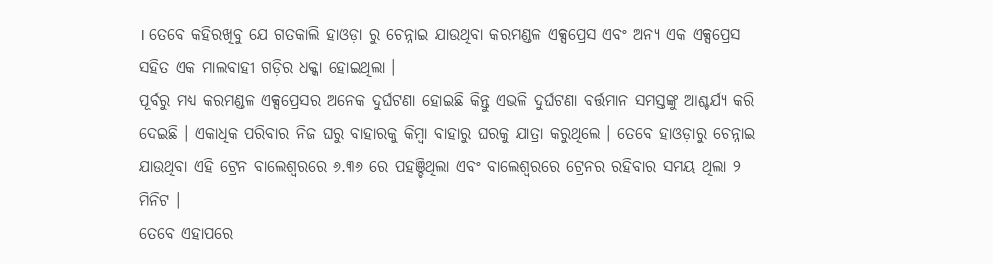। ତେବେ କହିରଖିବୁ ଯେ ଗତକାଲି ହାଓଡ଼ା ରୁ ଚେନ୍ନାଇ ଯାଉଥିବା କରମଣ୍ଡଳ ଏକ୍ସପ୍ରେସ ଏବଂ ଅନ୍ୟ ଏକ ଏକ୍ସପ୍ରେସ ସହିତ ଏକ ମାଲବାହୀ ଗଡ଼ିର ଧକ୍କା ହୋଇଥିଲା ।
ପୂର୍ବରୁ ମଧ୍ୟ କରମଣ୍ଡଳ ଏକ୍ସପ୍ରେସର ଅନେକ ଦୁର୍ଘଟଣା ହୋଇଛି କିନ୍ତୁ ଏଭଳି ଦୁର୍ଘଟଣା ବର୍ତ୍ତମାନ ସମସ୍ତଙ୍କୁ ଆଶ୍ଚର୍ଯ୍ୟ କରି ଦେଇଛି । ଏକାଧିକ ପରିବାର ନିଜ ଘରୁ ବାହାରକୁ କିମ୍ବା ବାହାରୁ ଘରକୁ ଯାତ୍ରା କରୁଥିଲେ । ତେବେ ହାଓଡ଼ାରୁ ଚେନ୍ନାଇ ଯାଉଥିବା ଏହି ଟ୍ରେନ ବାଲେଶ୍ଵରରେ ୬.୩୬ ରେ ପହଞ୍ଚିଥିଲା ଏବଂ ବାଲେଶ୍ଵରରେ ଟ୍ରେନର ରହିବାର ସମୟ ଥିଲା ୨ ମିନିଟ ।
ତେବେ ଏହାପରେ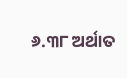୬.୩୮ ଅର୍ଥାତ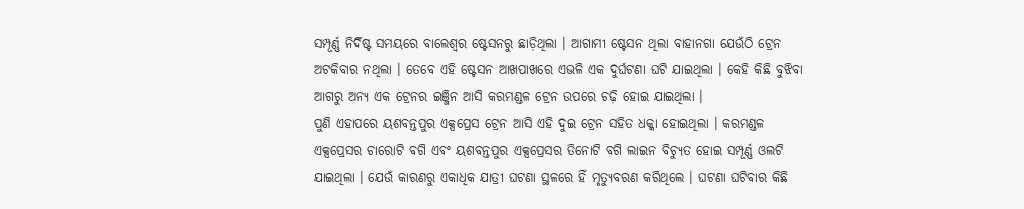ସମ୍ପୂର୍ଣ୍ଣ ନିର୍ଦିଷ୍ଟ ସମୟରେ ବାଲେଶ୍ୱର ଷ୍ଟେସନରୁ ଛାଡ଼ିଥିଲା । ଆଗାମୀ ଷ୍ଟେସନ ଥିଲା ବାହାନଗା ଯେଉଁଠି ଟ୍ରେନ ଅଟକିବାର ନଥିଲା । ତେବେ ଏହି ଷ୍ଟେସନ ଆଖପାଖରେ ଏଭଳି ଏକ ଦୁର୍ଘଟଣା ଘଟି ଯାଇଥିଲା । କେହି କିଛି ବୁଝିବା ଆଗରୁ ଅନ୍ୟ ଏକ ଟ୍ରେନର ଇଞ୍ଜିନ ଆସି କରମଣ୍ଡଳ ଟ୍ରେନ ଉପରେ ଚଢ଼ି ହୋଇ ଯାଇଥିଲା ।
ପୁଣି ଏହାପରେ ୟଶବନ୍ତପୁର ଏକ୍ସପ୍ରେସ ଟ୍ରେନ ଆସି ଏହି ଦୁଇ ଟ୍ରେନ ସହିତ ଧକ୍କା ହୋଇଥିଲା । କରମଣ୍ଡଳ ଏକ୍ସପ୍ରେସର ଚାରୋଟି ବଗି ଏବଂ ୟଶବନ୍ତପୁର ଏକ୍ସପ୍ରେସର ତିନୋଟି ବଗି ଲାଇନ ବିଚ୍ୟୁତ ହୋଇ ସମ୍ପୂର୍ଣ୍ଣ ଓଲଟି ଯାଇଥିଲା । ଯେଉଁ କାରଣରୁ ଏକାଧିକ ଯାତ୍ରୀ ଘଟଣା ସ୍ଥଳରେ ହିଁ ମୃତ୍ୟୁବରଣ କରିଥିଲେ । ଘଟଣା ଘଟିବାର କିଛି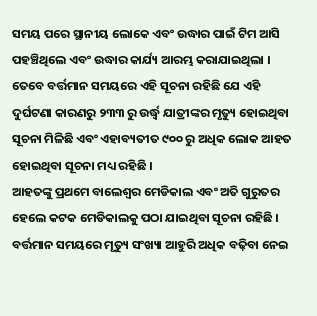ସମୟ ପରେ ସ୍ଥାନୀୟ ଲୋକେ ଏବଂ ଉଦ୍ଧାର ପାଇଁ ଟିମ ଆସି ପହଞ୍ଚିଥିଲେ ଏବଂ ଉଦ୍ଧାର କାର୍ଯ୍ୟ ଆରମ୍ଭ କରାଯାଇଥିଲା । ତେବେ ବର୍ତ୍ତମାନ ସମୟରେ ଏହି ସୂଚନା ରହିଛି ଯେ ଏହି ଦୁର୍ଘଟଣା କାରଣରୁ ୨୩୩ ରୁ ଉର୍ଦ୍ଧ୍ବ ଯାତ୍ରୀଙ୍କର ମୃତ୍ୟୁ ହୋଇଥିବା ସୂଚନା ମିଳିଛି ଏବଂ ଏହାବ୍ୟତୀତ ୯୦୦ ରୁ ଅଧିକ ଲୋକ ଆହତ ହୋଇଥିବା ସୂଚନା ମଧ୍ୟ ରହିଛି ।
ଆହତଙ୍କୁ ପ୍ରଥମେ ବାଲେଶ୍ୱର ମେଡିକାଲ ଏବଂ ଅତି ଗୁରୁତର ହେଲେ କଟକ ମେଡିକାଲକୁ ପଠା ଯାଇଥିବା ସୂଚନା ରହିଛି । ବର୍ତ୍ତମାନ ସମୟରେ ମୃତ୍ୟୁ ସଂଖ୍ୟା ଆହୁରି ଅଧିକ ବଢ଼ିବା ନେଇ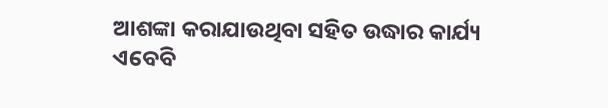ଆଶଙ୍କା କରାଯାଉଥିବା ସହିତ ଉଦ୍ଧାର କାର୍ଯ୍ୟ ଏବେବି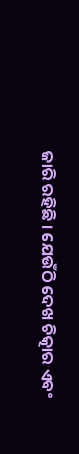ଜାରି ରହିଛି । ଯେଉଁଠି ଦେଖ ଚିତ୍କାର ଏବଂ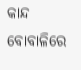କାନ୍ଦ ବୋବାଳିରେ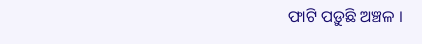ଫାଟି ପଡ଼ୁଛି ଅଞ୍ଚଳ ।